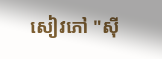សៀវភៅ "ស៊ី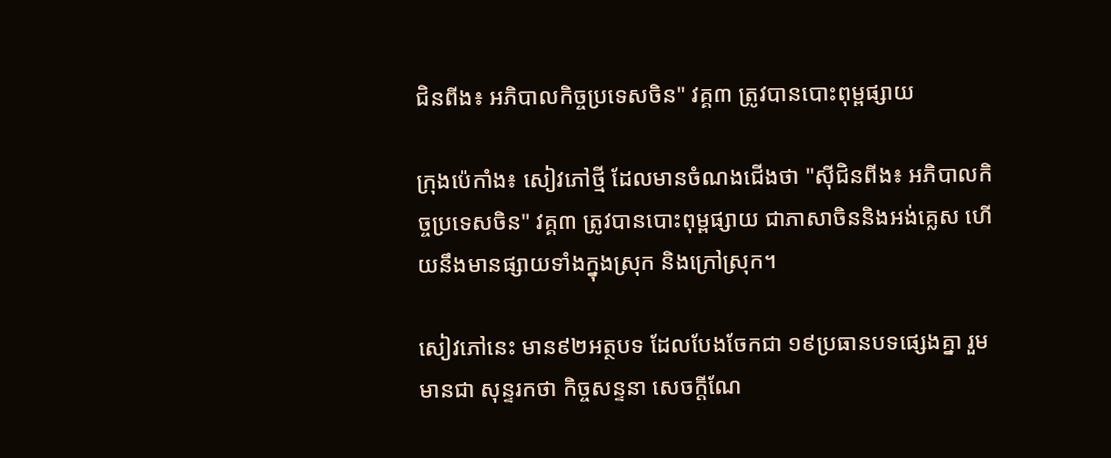ជិនពីង៖ អភិបាលកិច្ចប្រទេសចិន" វគ្គ៣ ត្រូវបានបោះពុម្ពផ្សាយ

ក្រុងប៉េកាំង៖ សៀវភៅថ្មី ដែលមានចំណងជើងថា "ស៊ីជិនពីង៖ អភិបាលកិច្ចប្រទេសចិន" វគ្គ៣ ត្រូវបានបោះពុម្ពផ្សាយ ជាភាសាចិននិងអង់គ្លេស ហើយនឹងមានផ្សាយទាំងក្នុងស្រុក និងក្រៅស្រុក។

សៀវភៅនេះ មាន៩២អត្ថបទ ដែលបែងចែកជា ១៩ប្រធានបទផ្សេងគ្នា រួមមានជា សុន្ទរកថា កិច្ចសន្ទនា សេចក្តីណែ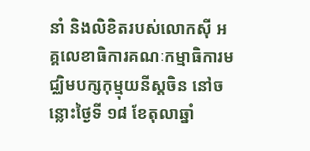នាំ និងលិខិតរបស់លោកស៊ី អគ្គលេខាធិការគណៈកម្មាធិការមជ្ឈិមបក្សកុម្មុយនីស្តចិន នៅចន្លោះថ្ងៃទី ១៨ ខែតុលាឆ្នាំ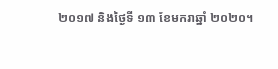២០១៧ និងថ្ងៃទី ១៣ ខែមករាឆ្នាំ ២០២០។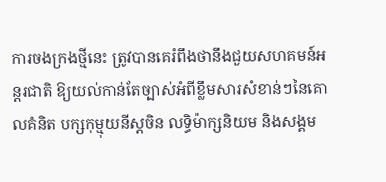ការចងក្រងថ្មីនេះ ត្រូវបានគេរំពឹងថានឹងជួយសហគមន៍អន្តរជាតិ ឱ្យយល់កាន់តែច្បាស់អំពីខ្លឹមសារសំខាន់ៗនៃគោលគំនិត បក្សកុម្មុយនីស្តចិន លទ្ធិម៉ាក្សនិយម និងសង្គម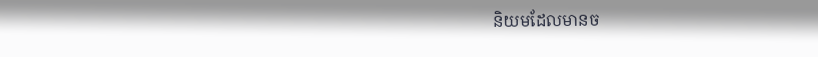និយមដែលមានច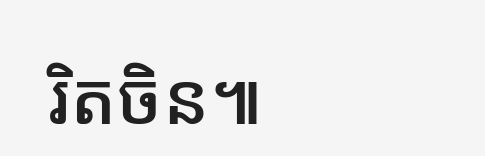រិតចិន៕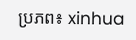ប្រភព៖ xinhua